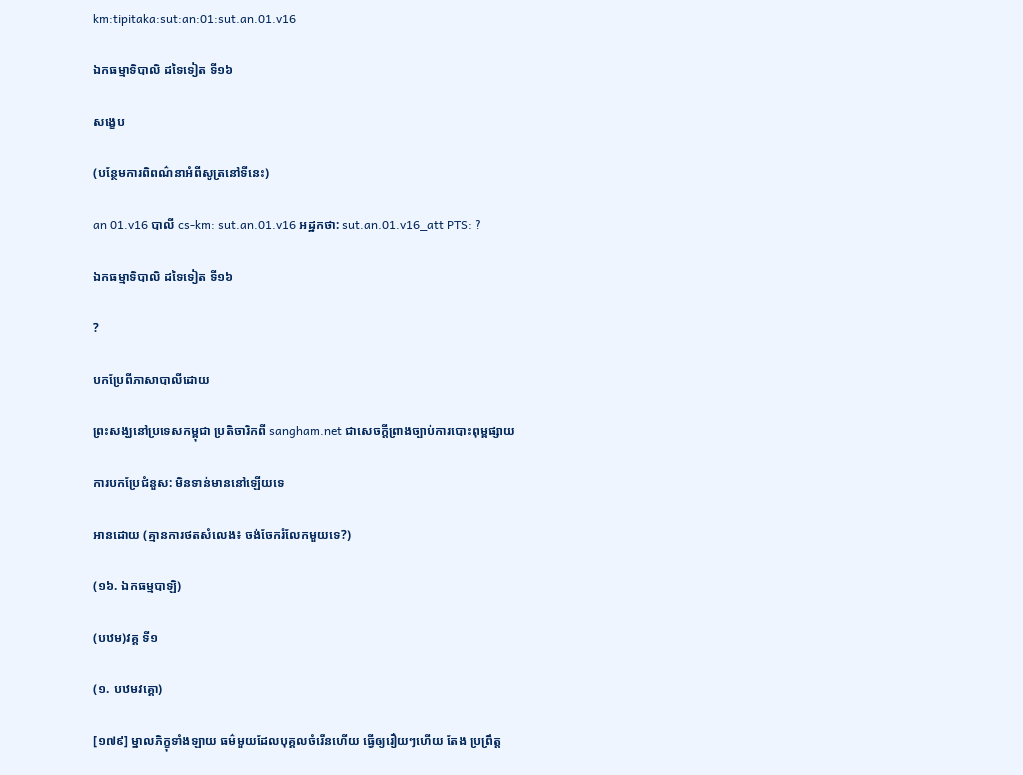km:tipitaka:sut:an:01:sut.an.01.v16

ឯកធម្មាទិបាលិ ដទៃទៀត ទី១៦

សង្ខេប

(បន្ថែមការពិពណ៌នាអំពីសូត្រនៅទីនេះ)

an 01.v16 បាលី cs-km: sut.an.01.v16 អដ្ឋកថា: sut.an.01.v16_att PTS: ?

ឯកធម្មាទិបាលិ ដទៃទៀត ទី១៦

?

បកប្រែពីភាសាបាលីដោយ

ព្រះសង្ឃនៅប្រទេសកម្ពុជា ប្រតិចារិកពី sangham.net ជាសេចក្តីព្រាងច្បាប់ការបោះពុម្ពផ្សាយ

ការបកប្រែជំនួស: មិនទាន់មាននៅឡើយទេ

អានដោយ (គ្មានការថតសំលេង៖ ចង់ចែករំលែកមួយទេ?)

(១៦. ឯកធម្មបាឡិ)

(បឋម)វគ្គ ទី១

(១. បឋមវគ្គោ)

[១៧៩] ម្នាលភិក្ខុទាំងឡាយ ធម៌មួយដែលបុគ្គលចំរើនហើយ ធ្វើឲ្យរឿយៗហើយ តែង ប្រព្រឹត្ត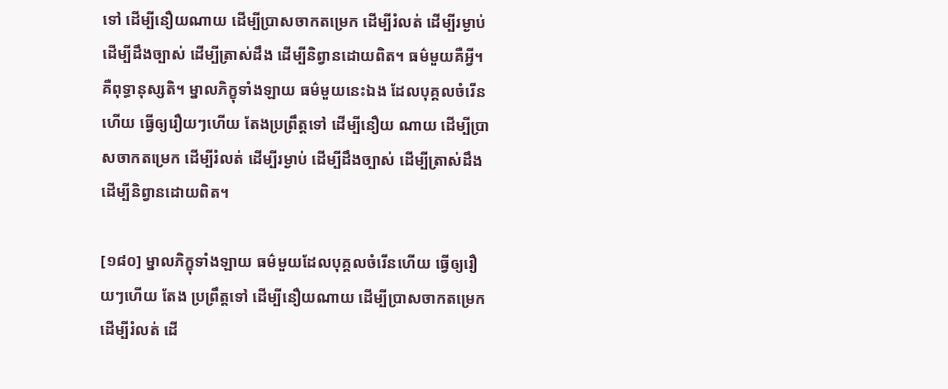ទៅ ដើម្បីនឿយណាយ ដើម្បីប្រាសចាកតម្រេក ដើម្បីរំលត់ ដើម្បីរម្ងាប់ ដើម្បីដឹងច្បាស់ ដើម្បីត្រាស់ដឹង ដើម្បីនិព្វានដោយពិត។ ធម៌មួយគឺអ្វី។ គឺពុទ្ធានុស្សតិ។ ម្នាលភិក្ខុទាំងឡាយ ធម៌មួយនេះឯង ដែលបុគ្គលចំរើនហើយ ធ្វើឲ្យរឿយៗហើយ តែងប្រព្រឹត្តទៅ ដើម្បីនឿយ ណាយ ដើម្បីប្រាសចាកតម្រេក ដើម្បីរំលត់ ដើម្បីរម្ងាប់ ដើម្បីដឹងច្បាស់ ដើម្បីត្រាស់ដឹង ដើម្បីនិព្វានដោយពិត។

[១៨០] ម្នាលភិក្ខុទាំងឡាយ ធម៌មួយដែលបុគ្គលចំរើនហើយ ធ្វើឲ្យរឿយៗហើយ តែង ប្រព្រឹត្តទៅ ដើម្បីនឿយណាយ ដើម្បីប្រាសចាកតម្រេក ដើម្បីរំលត់ ដើ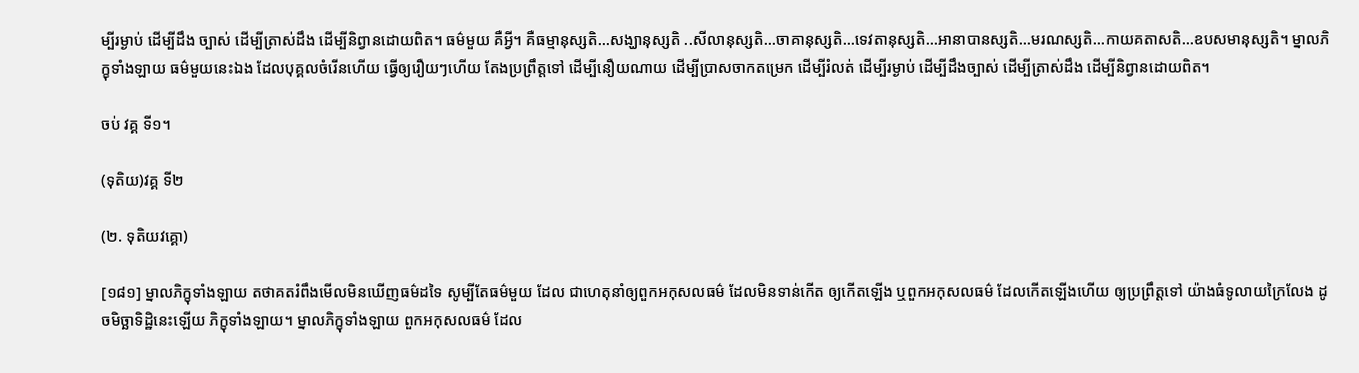ម្បីរម្ងាប់ ដើម្បីដឹង ច្បាស់ ដើម្បីត្រាស់ដឹង ដើម្បីនិព្វានដោយពិត។ ធម៌មួយ គឺអ្វី។ គឺធម្មានុស្សតិ…សង្ឃានុស្សតិ ..សីលានុស្សតិ…ចាគានុស្សតិ…ទេវតានុស្សតិ…អានាបានស្សតិ…មរណស្សតិ…កាយគតាសតិ…ឧបសមានុស្សតិ។ ម្នាលភិក្ខុទាំងឡាយ ធម៌មួយនេះឯង ដែលបុគ្គលចំរើនហើយ ធ្វើឲ្យរឿយៗហើយ តែងប្រព្រឹត្តទៅ ដើម្បីនឿយណាយ ដើម្បីប្រាសចាកតម្រេក ដើម្បីរំលត់ ដើម្បីរម្ងាប់ ដើម្បីដឹងច្បាស់ ដើម្បីត្រាស់ដឹង ដើម្បីនិព្វានដោយពិត។

ចប់ វគ្គ ទី១។

(ទុតិយ)វគ្គ ទី២

(២. ទុតិយវគ្គោ)

[១៨១] ម្នាលភិក្ខុទាំងឡាយ តថាគតរំពឹងមើលមិនឃើញធម៌ដទៃ សូម្បីតែធម៌មួយ ដែល ជាហេតុនាំឲ្យពួកអកុសលធម៌ ដែលមិនទាន់កើត ឲ្យកើតឡើង ឬពួកអកុសលធម៌ ដែលកើតឡើងហើយ ឲ្យប្រព្រឹត្តទៅ យ៉ាងធំទូលាយក្រៃលែង ដូចមិច្ឆាទិដ្ឋិនេះឡើយ ភិក្ខុទាំងឡាយ។ ម្នាលភិក្ខុទាំងឡាយ ពួកអកុសលធម៌ ដែល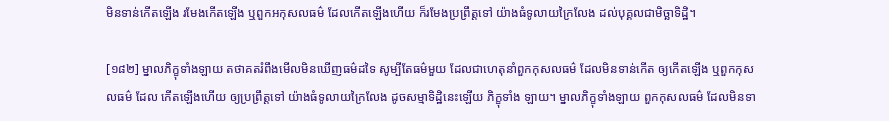មិនទាន់កើតឡើង រមែងកើតឡើង ឬពួកអកុសលធម៌ ដែលកើតឡើងហើយ ក៏រមែងប្រព្រឹត្តទៅ យ៉ាងធំទូលាយក្រៃលែង ដល់បុគ្គលជាមិច្ឆាទិដ្ឋិ។

[១៨២] ម្នាលភិក្ខុទាំងឡាយ តថាគតរំពឹងមើលមិនឃើញធម៌ដទៃ សូម្បីតែធម៌មួយ ដែលជាហេតុនាំពួកកុសលធម៌ ដែលមិនទាន់កើត ឲ្យកើតឡើង ឬពួកកុសលធម៌ ដែល កើតឡើងហើយ ឲ្យប្រព្រឹត្តទៅ យ៉ាងធំទូលាយក្រៃលែង ដូចសម្មាទិដ្ឋិនេះឡើយ ភិក្ខុទាំង ឡាយ។ ម្នាលភិក្ខុទាំងឡាយ ពួកកុសលធម៌ ដែលមិនទា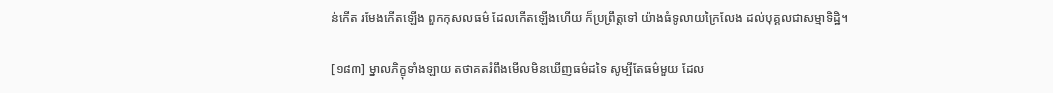ន់កើត រមែងកើតឡើង ពួកកុសលធម៌ ដែលកើតឡើងហើយ ក៏ប្រព្រឹត្តទៅ យ៉ាងធំទូលាយក្រៃលែង ដល់បុគ្គលជាសម្មាទិដ្ឋិ។

[១៨៣] ម្នាលភិក្ខុទាំងឡាយ តថាគតរំពឹងមើលមិនឃើញធម៌ដទៃ សូម្បីតែធម៌មួយ ដែល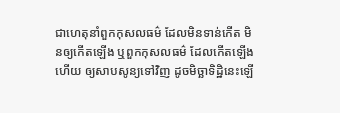ជាហេតុនាំពួកកុសលធម៌ ដែលមិនទាន់កើត មិនឲ្យកើតឡើង ឬពួកកុសលធម៌ ដែលកើតឡើងហើយ ឲ្យសាបសូន្យទៅវិញ ដូចមិច្ឆាទិដ្ឋិនេះឡើ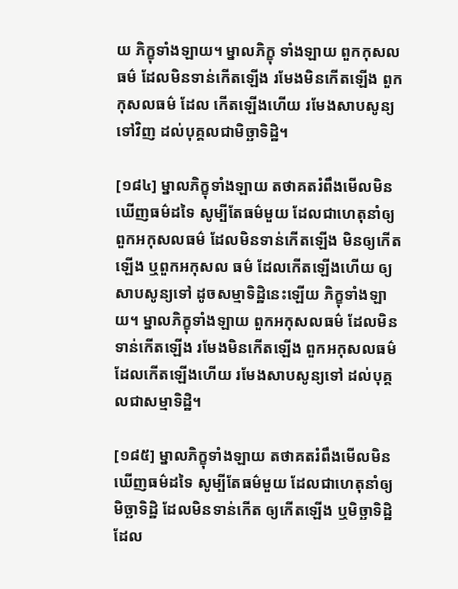យ ភិក្ខុទាំងឡាយ។ ម្នាលភិក្ខុ ទាំងឡាយ ពួកកុសលធម៌ ដែលមិនទាន់កើតឡើង រមែងមិនកើតឡើង ពួកកុសលធម៌ ដែល កើតឡើងហើយ រមែងសាបសូន្យទៅវិញ ដល់បុគ្គលជាមិច្ឆាទិដ្ឋិ។

[១៨៤] ម្នាលភិក្ខុទាំងឡាយ តថាគតរំពឹងមើលមិនឃើញធម៌ដទៃ សូម្បីតែធម៌មួយ ដែលជាហេតុនាំឲ្យពួកអកុសលធម៌ ដែលមិនទាន់កើតឡើង មិនឲ្យកើតឡើង ឬពួកអកុសល ធម៌ ដែលកើតឡើងហើយ ឲ្យសាបសូន្យទៅ ដូចសម្មាទិដ្ឋិនេះឡើយ ភិក្ខុទាំងឡាយ។ ម្នាលភិក្ខុទាំងឡាយ ពួកអកុសលធម៌ ដែលមិនទាន់កើតឡើង រមែងមិនកើតឡើង ពួកអកុសលធម៌ ដែលកើតឡើងហើយ រមែងសាបសូន្យទៅ ដល់បុគ្គលជាសម្មាទិដ្ឋិ។

[១៨៥] ម្នាលភិក្ខុទាំងឡាយ តថាគតរំពឹងមើលមិនឃើញធម៌ដទៃ សូម្បីតែធម៌មួយ ដែលជាហេតុនាំឲ្យមិច្ឆាទិដ្ឋិ ដែលមិនទាន់កើត ឲ្យកើតឡើង ឬមិច្ឆាទិដ្ឋិ ដែល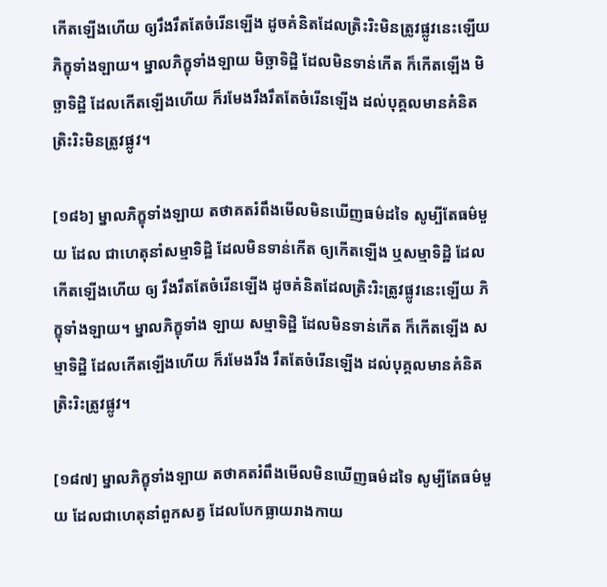កើតឡើងហើយ ឲ្យរឹងរឹតតែចំរើនឡើង ដូចគំនិតដែលត្រិះរិះមិនត្រូវផ្លូវនេះឡើយ ភិក្ខុទាំងឡាយ។ ម្នាលភិក្ខុទាំងឡាយ មិច្ឆាទិដ្ឋិ ដែលមិនទាន់កើត ក៏កើតឡើង មិច្ឆាទិដ្ឋិ ដែលកើតឡើងហើយ ក៏រមែងរឹងរឹតតែចំរើនឡើង ដល់បុគ្គលមានគំនិតត្រិះរិះមិនត្រូវផ្លូវ។

[១៨៦] ម្នាលភិក្ខុទាំងឡាយ តថាគតរំពឹងមើលមិនឃើញធម៌ដទៃ សូម្បីតែធម៌មួយ ដែល ជាហេតុនាំសម្មាទិដ្ឋិ ដែលមិនទាន់កើត ឲ្យកើតឡើង ឬសម្មាទិដ្ឋិ ដែលកើតឡើងហើយ ឲ្យ រឹងរឹតតែចំរើនឡើង ដូចគំនិតដែលត្រិះរិះត្រូវផ្លូវនេះឡើយ ភិក្ខុទាំងឡាយ។ ម្នាលភិក្ខុទាំង ឡាយ សម្មាទិដ្ឋិ ដែលមិនទាន់កើត ក៏កើតឡើង សម្មាទិដ្ឋិ ដែលកើតឡើងហើយ ក៏រមែងរឹង រឹតតែចំរើនឡើង ដល់បុគ្គលមានគំនិតត្រិះរិះត្រូវផ្លូវ។

[១៨៧] ម្នាលភិក្ខុទាំងឡាយ តថាគតរំពឹងមើលមិនឃើញធម៌ដទៃ សូម្បីតែធម៌មួយ ដែលជាហេតុនាំពួកសត្វ ដែលបែកធ្លាយរាងកាយ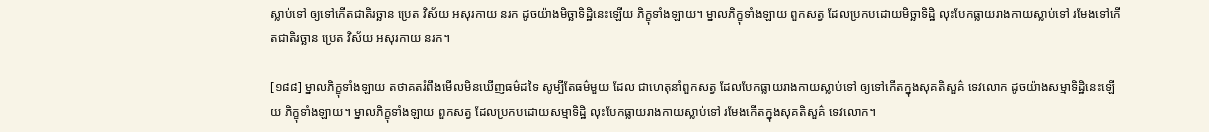ស្លាប់ទៅ ឲ្យទៅកើតជាតិរច្ឆាន ប្រេត វិស័យ អសុរកាយ នរក ដូចយ៉ាងមិច្ឆាទិដ្ឋិនេះឡើយ ភិក្ខុទាំងឡាយ។ ម្នាលភិក្ខុទាំងឡាយ ពួកសត្វ ដែលប្រកបដោយមិច្ឆាទិដ្ឋិ លុះបែកធ្លាយរាងកាយស្លាប់ទៅ រមែងទៅកើតជាតិរច្ឆាន ប្រេត វិស័យ អសុរកាយ នរក។

[១៨៨] ម្នាលភិក្ខុទាំងឡាយ តថាគតរំពឹងមើលមិនឃើញធម៌ដទៃ សូម្បីតែធម៌មួយ ដែល ជាហេតុនាំពួកសត្វ ដែលបែកធ្លាយរាងកាយស្លាប់ទៅ ឲ្យទៅកើតក្នុងសុគតិសួគ៌ ទេវលោក ដូចយ៉ាងសម្មាទិដ្ឋិនេះឡើយ ភិក្ខុទាំងឡាយ។ ម្នាលភិក្ខុទាំងឡាយ ពួកសត្វ ដែលប្រកបដោយសម្មាទិដ្ឋិ លុះបែកធ្លាយរាងកាយស្លាប់ទៅ រមែងកើតក្នុងសុគតិសួគ៌ ទេវលោក។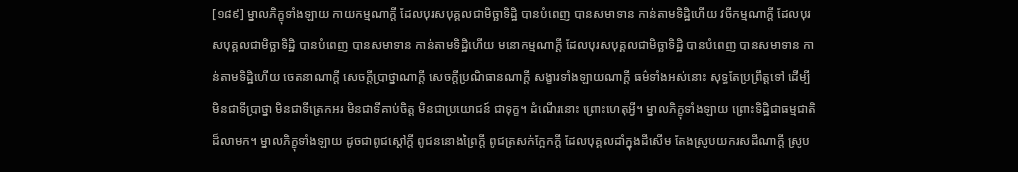[១៨៩] ម្នាលភិក្ខុទាំងឡាយ កាយកម្មណាក្តី ដែលបុរសបុគ្គលជាមិច្ឆាទិដ្ឋិ បានបំពេញ បានសមាទាន កាន់តាមទិដ្ឋិហើយ វចីកម្មណាក្តី ដែលបុរសបុគ្គលជាមិច្ឆាទិដ្ឋិ បានបំពេញ បានសមាទាន កាន់តាមទិដ្ឋិហើយ មនោកម្មណាក្តី ដែលបុរសបុគ្គលជាមិច្ឆាទិដ្ឋិ បានបំពេញ បានសមាទាន កាន់តាមទិដ្ឋិហើយ ចេតនាណាក្តី សេចក្តីប្រាថ្នាណាក្តី សេចក្តីប្រណិធានណាក្តី សង្ខារទាំងឡាយណាក្តី ធម៌ទាំងអស់នោះ សុទ្ធតែប្រព្រឹត្តទៅ ដើម្បីមិនជាទីប្រាថ្នា មិនជាទីត្រេកអរ មិនជាទីគាប់ចិត្ត មិនជាប្រយោជន៍ ជាទុក្ខ។ ដំណើរនោះ ព្រោះហេតុអ្វី។ ម្នាលភិក្ខុទាំងឡាយ ព្រោះទិដ្ឋិជាធម្មជាតិដ៏លាមក។ ម្នាលភិក្ខុទាំងឡាយ ដូចជាពូជស្តៅក្តី ពូជននោងព្រៃក្តី ពូជត្រសក់ក្អែកក្តី ដែលបុគ្គលដាំក្នុងដីសើម តែងស្រូបយករសដីណាក្តី ស្រូប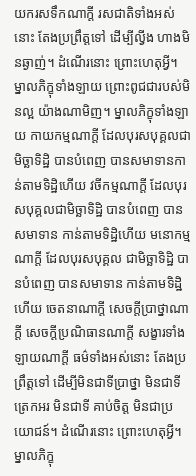យករសទឹកណាក្តី រសជាតិទាំងអស់នោះ តែងប្រព្រឹត្តទៅ ដើម្បីល្វីង ហាងមិនឆ្ងាញ់។ ដំណើរនោះ ព្រោះហេតុអ្វី។ ម្នាលភិក្ខុទាំងឡាយ ព្រោះពូជជារបស់មិនល្អ យ៉ាងណាមិញ។ ម្នាលភិក្ខុទាំងឡាយ កាយកម្មណាក្តី ដែលបុរសបុគ្គលជាមិច្ឆាទិដ្ឋិ បានបំពេញ បានសមាទានកាន់តាមទិដ្ឋិហើយ វចីកម្មណាក្តី ដែលបុរសបុគ្គលជាមិច្ឆាទិដ្ឋិ បានបំពេញ បានសមាទាន កាន់តាមទិដ្ឋិហើយ មនោកម្មណាក្តី ដែលបុរសបុគ្គល ជាមិច្ឆាទិដ្ឋិ បានបំពេញ បានសមាទាន កាន់តាមទិដ្ឋិហើយ ចេតនាណាក្តី សេចក្តីប្រាថ្នាណាក្តី សេចក្តីប្រណិធានណាក្តី សង្ខារទាំងឡាយណាក្តី ធម៌ទាំងអស់នោះ តែងប្រព្រឹត្តទៅ ដើម្បីមិនជាទីប្រាថ្នា មិនជាទីត្រេកអរ មិនជាទី គាប់ចិត្ត មិនជាប្រយោជន៍។ ដំណើរនោះ ព្រោះហេតុអ្វី។ ម្នាលភិក្ខុ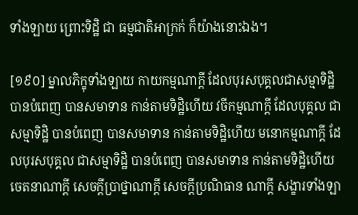ទាំងឡាយ ព្រោះទិដ្ឋិ ជា ធម្មជាតិអាក្រក់ ក៏យ៉ាងនោះឯង។

[១៩០] ម្នាលភិក្ខុទាំងឡាយ កាយកម្មណាក្តី ដែលបុរសបុគ្គលជាសម្មាទិដ្ឋិ បានបំពេញ បានសមាទាន កាន់តាមទិដ្ឋិហើយ វចីកម្មណាក្តី ដែលបុគ្គល ជាសម្មាទិដ្ឋិ បានបំពេញ បានសមាទាន កាន់តាមទិដ្ឋិហើយ មនោកម្មណាក្តី ដែលបុរសបុគ្គល ជាសម្មាទិដ្ឋិ បានបំពេញ បានសមាទាន កាន់តាមទិដ្ឋិហើយ ចេតនាណាក្តី សេចក្តីប្រាថ្នាណាក្តី សេចក្តីប្រណិធាន ណាក្តី សង្ខារទាំងឡា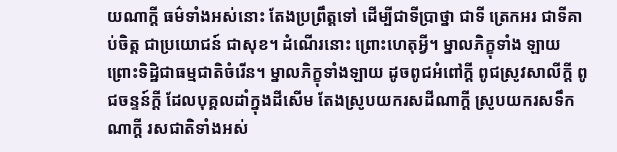យណាក្តី ធម៌ទាំងអស់នោះ តែងប្រព្រឹត្តទៅ ដើម្បីជាទីប្រាថ្នា ជាទី ត្រេកអរ ជាទីគាប់ចិត្ត ជាប្រយោជន៍ ជាសុខ។ ដំណើរនោះ ព្រោះហេតុអ្វី។ ម្នាលភិក្ខុទាំង ឡាយ ព្រោះទិដ្ឋិជាធម្មជាតិចំរើន។ ម្នាលភិក្ខុទាំងឡាយ ដូចពូជអំពៅក្ដី ពូជស្រូវសាលីក្តី ពូជចន្ទន៍ក្តី ដែលបុគ្គលដាំក្នុងដីសើម តែងស្រូបយករសដីណាក្តី ស្រូបយករសទឹកណាក្តី រសជាតិទាំងអស់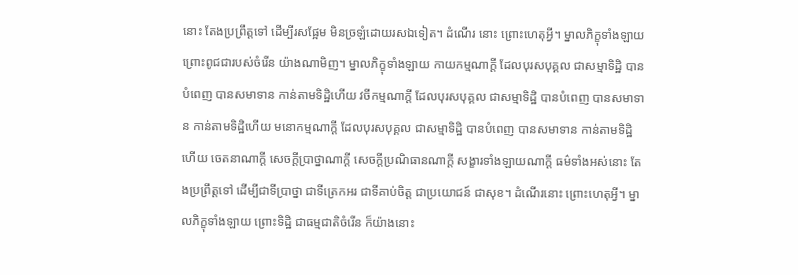នោះ តែងប្រព្រឹត្តទៅ ដើម្បីរសផ្អែម មិនច្រឡំដោយរសឯទៀត។ ដំណើរ នោះ ព្រោះហេតុអ្វី។ ម្នាលភិក្ខុទាំងឡាយ ព្រោះពូជជារបស់ចំរើន យ៉ាងណាមិញ។ ម្នាលភិក្ខុទាំងឡាយ កាយកម្មណាក្តី ដែលបុរសបុគ្គល ជាសម្មាទិដ្ឋិ បានបំពេញ បានសមាទាន កាន់តាមទិដ្ឋិហើយ វចីកម្មណាក្តី ដែលបុរសបុគ្គល ជាសម្មាទិដ្ឋិ បានបំពេញ បានសមាទាន កាន់តាមទិដ្ឋិហើយ មនោកម្មណាក្តី ដែលបុរសបុគ្គល ជាសម្មាទិដ្ឋិ បានបំពេញ បានសមាទាន កាន់តាមទិដ្ឋិហើយ ចេតនាណាក្តី សេចក្តីប្រាថ្នាណាក្តី សេចក្តីប្រណិធានណាក្តី សង្ខារទាំងឡាយណាក្តី ធម៌ទាំងអស់នោះ តែងប្រព្រឹត្តទៅ ដើម្បីជាទីប្រាថ្នា ជាទីត្រេកអរ ជាទីគាប់ចិត្ត ជាប្រយោជន៍ ជាសុខ។ ដំណើរនោះ ព្រោះហេតុអ្វី។ ម្នាលភិក្ខុទាំងឡាយ ព្រោះទិដ្ឋិ ជាធម្មជាតិចំរើន ក៏យ៉ាងនោះ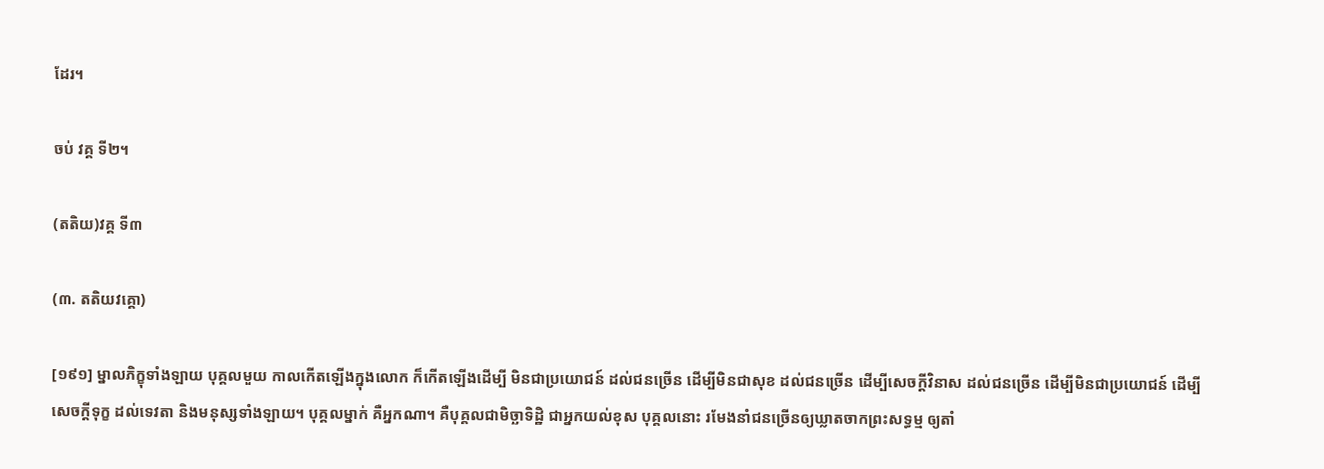ដែរ។

ចប់ វគ្គ ទី២។

(តតិយ)វគ្គ ទី៣

(៣. តតិយវគ្គោ)

[១៩១] ម្នាលភិក្ខុទាំងឡាយ បុគ្គលមួយ កាលកើតឡើងក្នុងលោក ក៏កើតឡើងដើម្បី មិនជាប្រយោជន៍ ដល់ជនច្រើន ដើម្បីមិនជាសុខ ដល់ជនច្រើន ដើម្បីសេចក្តីវិនាស ដល់ជនច្រើន ដើម្បីមិនជាប្រយោជន៍ ដើម្បីសេចក្តីទុក្ខ ដល់ទេវតា និងមនុស្សទាំងឡាយ។ បុគ្គលម្នាក់ គឺអ្នកណា។ គឺបុគ្គលជាមិច្ឆាទិដ្ឋិ ជាអ្នកយល់ខុស បុគ្គលនោះ រមែងនាំជនច្រើនឲ្យឃ្លាតចាកព្រះសទ្ធម្ម ឲ្យតាំ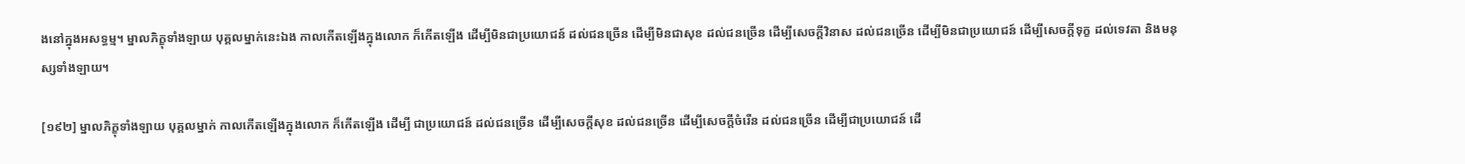ងនៅក្នុងអសទ្ធម្ម។ ម្នាលភិក្ខុទាំងឡាយ បុគ្គលម្នាក់នេះឯង កាលកើតឡើងក្នុងលោក ក៏កើតឡើង ដើម្បីមិនជាប្រយោជន៍ ដល់ជនច្រើន ដើម្បីមិនជាសុខ ដល់ជនច្រើន ដើម្បីសេចក្តីវិនាស ដល់ជនច្រើន ដើម្បីមិនជាប្រយោជន៍ ដើម្បីសេចក្តីទុក្ខ ដល់ទេវតា និងមនុស្សទាំងឡាយ។

[១៩២] ម្នាលភិក្ខុទាំងឡាយ បុគ្គលម្នាក់ កាលកើតឡើងក្នុងលោក ក៏កើតឡើង ដើម្បី ជាប្រយោជន៍ ដល់ជនច្រើន ដើម្បីសេចក្តីសុខ ដល់ជនច្រើន ដើម្បីសេចក្តីចំរើន ដល់ជនច្រើន ដើម្បីជាប្រយោជន៍ ដើ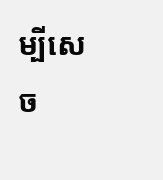ម្បីសេច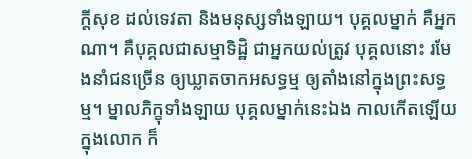ក្តីសុខ ដល់ទេវតា និងមនុស្សទាំងឡាយ។ បុគ្គលម្នាក់ គឺអ្នក ណា។ គឺបុគ្គលជាសម្មាទិដ្ឋិ ជាអ្នកយល់ត្រូវ បុគ្គលនោះ រមែងនាំជនច្រើន ឲ្យឃ្លាតចាកអសទ្ធម្ម ឲ្យតាំងនៅក្នុងព្រះសទ្ធម្ម។ ម្នាលភិក្ខុទាំងឡាយ បុគ្គលម្នាក់នេះឯង កាលកើតឡើយក្នុងលោក ក៏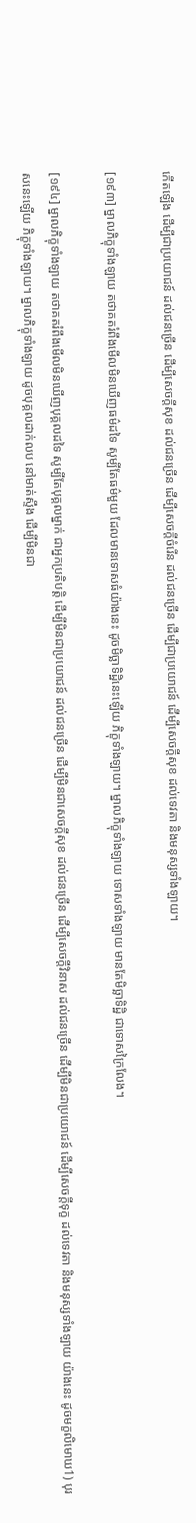កើតឡើង ដើម្បីជាប្រយោជន៍ ដល់ជនច្រើន ដើម្បីសេចក្តីសុខ ដល់ជនច្រើន ដើម្បីសេចក្តីចំរើន ដល់ជនច្រើន ដើម្បីជាប្រយោជន៍ ដើម្បីសេចក្តីសុខ ដល់ទេវតា និងមនុស្សទាំងឡាយ។

[១៩៣] ម្នាលភិក្ខុទាំងឡាយ តថាគតរំពឹងមើលមិនឃើញធម៌ដទៃ សូម្បីតែធម៌មួយ ដែលមានទោសធំយ៉ាងនេះ ដូចមិច្ឆាទិដ្ឋិនេះឡើយ ភិក្ខុទាំងឡាយ។ ម្នាលភិក្ខុទាំងឡាយ ទោសទាំងឡាយ មានតែមិច្ឆាទិដ្ឋិ ជាទោសក្រៃលែង។

[១៩៤] ម្នាលភិក្ខុទាំងឡាយ តថាគតរំពឹងមើលមិនឃើញបុគ្គលដទៃ សូម្បីតែបុគ្គលម្នាក់ ជាអ្នកប្រតិបត្តិ ដើម្បីមិនជាប្រយោជន៍ ដល់ជនច្រើន ដើម្បីមិនជាសេចក្តីសុខ ដល់ជនច្រើន ដើម្បីសេចក្តីវិនាស ដល់ជនច្រើន ដើម្បីមិនជាប្រយោជន៍ ដើម្បីសេចក្តីទុក្ខ ដល់ទេវតា និងមនុស្សទាំងឡាយ យ៉ាងនេះ ដូចមក្ខលិមោឃ1) បុរសនេះឡើយ ភិក្ខុទាំងឡាយ។ ម្នាលភិក្ខុទាំងឡាយ ដូចបុគ្គលដាក់លប នៅមាត់ស្ទឹង ដើម្បីមិនជា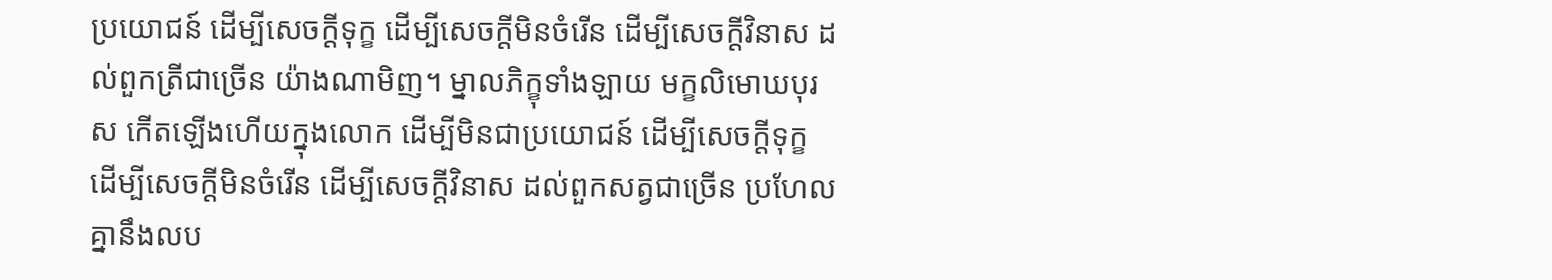ប្រយោជន៍ ដើម្បីសេចក្តីទុក្ខ ដើម្បីសេចក្តីមិនចំរើន ដើម្បីសេចក្តីវិនាស ដល់ពួកត្រីជាច្រើន យ៉ាងណាមិញ។ ម្នាលភិក្ខុទាំងឡាយ មក្ខលិមោឃបុរស កើតឡើងហើយក្នុងលោក ដើម្បីមិនជាប្រយោជន៍ ដើម្បីសេចក្តីទុក្ខ ដើម្បីសេចក្តីមិនចំរើន ដើម្បីសេចក្តីវិនាស ដល់ពួកសត្វជាច្រើន ប្រហែលគ្នានឹងលប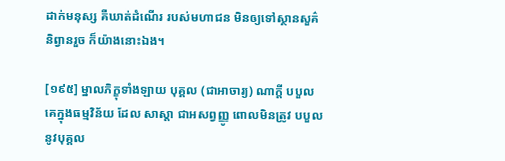ដាក់មនុស្ស គឺឃាត់ដំណើរ របស់មហាជន មិនឲ្យទៅស្ថានសួគ៌និព្វានរួច ក៏យ៉ាងនោះឯង។

[១៩៥] ម្នាលភិក្ខុទាំងឡាយ បុគ្គល (ជាអាចារ្យ) ណាក្តី បបួលគេក្នុងធម្មវិន័យ ដែល សាស្តា ជាអសព្វញ្ញូ ពោលមិនត្រូវ បបួលនូវបុគ្គល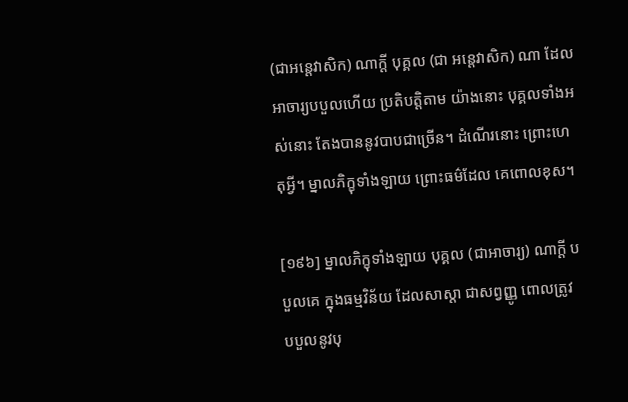(ជាអនេ្តវាសិក) ណាក្តី បុគ្គល (ជា អនេ្តវាសិក) ណា ដែលអាចារ្យបបួលហើយ ប្រតិបត្តិតាម យ៉ាងនោះ បុគ្គលទាំងអស់នោះ តែងបាននូវបាបជាច្រើន។ ដំណើរនោះ ព្រោះហេតុអ្វី។ ម្នាលភិក្ខុទាំងឡាយ ព្រោះធម៌ដែល គេពោលខុស។

[១៩៦] ម្នាលភិក្ខុទាំងឡាយ បុគ្គល (ជាអាចារ្យ) ណាក្តី បបួលគេ ក្នុងធម្មវិន័យ ដែលសាស្តា ជាសព្វញ្ញូ ពោលត្រូវ បបួលនូវបុ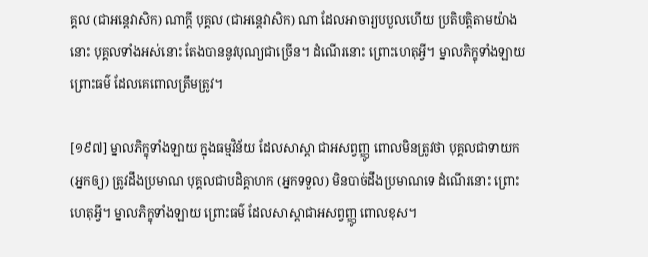គ្គល (ជាអនេ្តវាសិក) ណាក្តី បុគ្គល (ជាអនេ្តវាសិក) ណា ដែលអាចារ្យបបួលហើយ ប្រតិបត្តិតាមយ៉ាងនោះ បុគ្គលទាំងអស់នោះ តែងបាននូវបុណ្យជាច្រើន។ ដំណើរនោះ ព្រោះហេតុអ្វី។ ម្នាលភិក្ខុទាំងឡាយ ព្រោះធម៌ ដែលគេពោលត្រឹមត្រូវ។

[១៩៧] ម្នាលភិក្ខុទាំងឡាយ ក្នុងធម្មវិន័យ ដែលសាស្តា ជាអសព្វញ្ញូ ពោលមិនត្រូវថា បុគ្គលជាទាយក (អ្នកឲ្យ) ត្រូវដឹងប្រមាណ បុគ្គលជាបដិគ្គាហក (អ្នកទទួល) មិនបាច់ដឹងប្រមាណទេ ដំណើរនោះ ព្រោះហេតុអ្វី។ ម្នាលភិក្ខុទាំងឡាយ ព្រោះធម៌ ដែលសាស្តាជាអសព្វញ្ញូ ពោលខុស។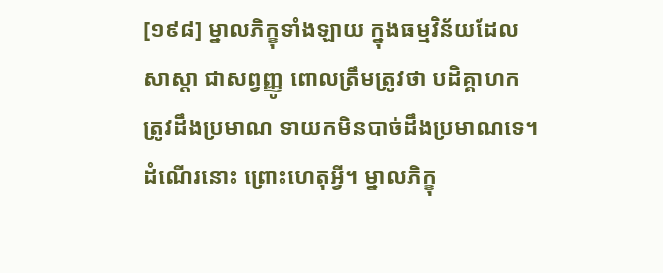[១៩៨] ម្នាលភិក្ខុទាំងឡាយ ក្នុងធម្មវិន័យដែលសាស្តា ជាសព្វញ្ញូ ពោលត្រឹមត្រូវថា បដិគ្គាហក ត្រូវដឹងប្រមាណ ទាយកមិនបាច់ដឹងប្រមាណទេ។ ដំណើរនោះ ព្រោះហេតុអ្វី។ ម្នាលភិក្ខុ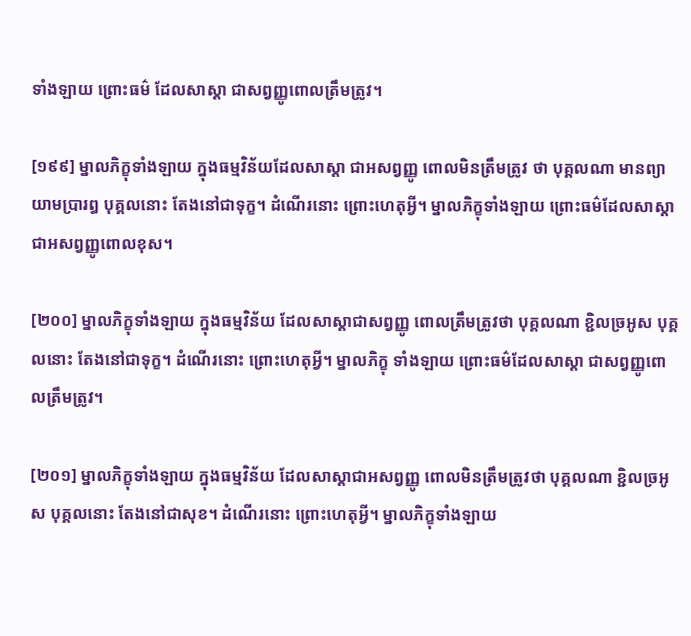ទាំងឡាយ ព្រោះធម៌ ដែលសាស្តា ជាសព្វញ្ញូពោលត្រឹមត្រូវ។

[១៩៩] ម្នាលភិក្ខុទាំងឡាយ ក្នុងធម្មវិន័យដែលសាស្តា ជាអសព្វញ្ញូ ពោលមិនត្រឹមត្រូវ ថា បុគ្គលណា មានព្យាយាមប្រារឰ បុគ្គលនោះ តែងនៅជាទុក្ខ។ ដំណើរនោះ ព្រោះហេតុអ្វី។ ម្នាលភិក្ខុទាំងឡាយ ព្រោះធម៌ដែលសាស្តា ជាអសព្វញ្ញូពោលខុស។

[២០០] ម្នាលភិក្ខុទាំងឡាយ ក្នុងធម្មវិន័យ ដែលសាស្តាជាសព្វញ្ញូ ពោលត្រឹមត្រូវថា បុគ្គលណា ខ្ជិលច្រអូស បុគ្គលនោះ តែងនៅជាទុក្ខ។ ដំណើរនោះ ព្រោះហេតុអ្វី។ ម្នាលភិក្ខុ ទាំងឡាយ ព្រោះធម៌ដែលសាស្តា ជាសព្វញ្ញូពោលត្រឹមត្រូវ។

[២០១] ម្នាលភិក្ខុទាំងឡាយ ក្នុងធម្មវិន័យ ដែលសាស្តាជាអសព្វញ្ញូ ពោលមិនត្រឹមត្រូវថា បុគ្គលណា ខ្ជិលច្រអូស បុគ្គលនោះ តែងនៅជាសុខ។ ដំណើរនោះ ព្រោះហេតុអ្វី។ ម្នាលភិក្ខុទាំងឡាយ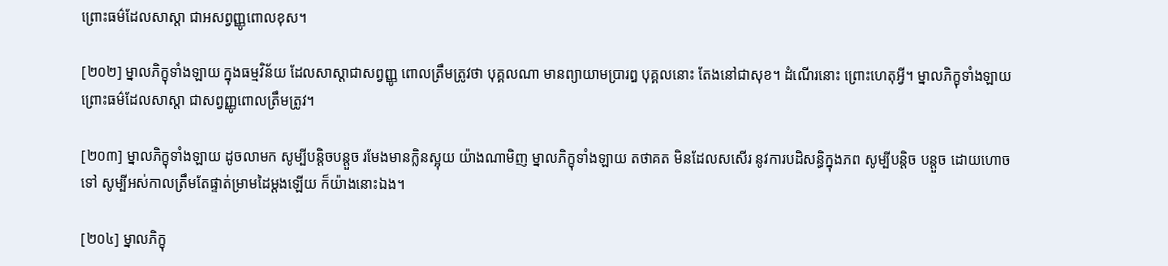ព្រោះធម៌ដែលសាស្តា ជាអសព្វញ្ញូពោលខុស។

[២០២] ម្នាលភិក្ខុទាំងឡាយ ក្នុងធម្មវិន័យ ដែលសាស្តាជាសព្វញ្ញូ ពោលត្រឹមត្រូវថា បុគ្គលណា មានព្យាយាមប្រារឰ បុគ្គលនោះ តែងនៅជាសុខ។ ដំណើរនោះ ព្រោះហេតុអ្វី។ ម្នាលភិក្ខុទាំងឡាយ ព្រោះធម៌ដែលសាស្តា ជាសព្វញ្ញូពោលត្រឹមត្រូវ។

[២០៣] ម្នាលភិក្ខុទាំងឡាយ ដូចលាមក សូម្បីបន្តិចបន្តួច រមែងមានក្លិនស្អុយ យ៉ាងណាមិញ ម្នាលភិក្ខុទាំងឡាយ តថាគត មិនដែលសសើរ នូវការបដិសន្ធិក្នុងភព សូម្បីបន្តិច បន្តួច ដោយហោចទៅ សូម្បីអស់កាលត្រឹមតែផ្ទាត់ម្រាមដៃម្តងឡើយ ក៏យ៉ាងនោះឯង។

[២០៤] ម្នាលភិក្ខុ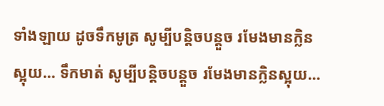ទាំងឡាយ ដូចទឹកមូត្រ សូម្បីបន្តិចបន្តួច រមែងមានក្លិនស្អុយ… ទឹកមាត់ សូម្បីបន្តិចបន្តួច រមែងមានក្លិនស្អុយ…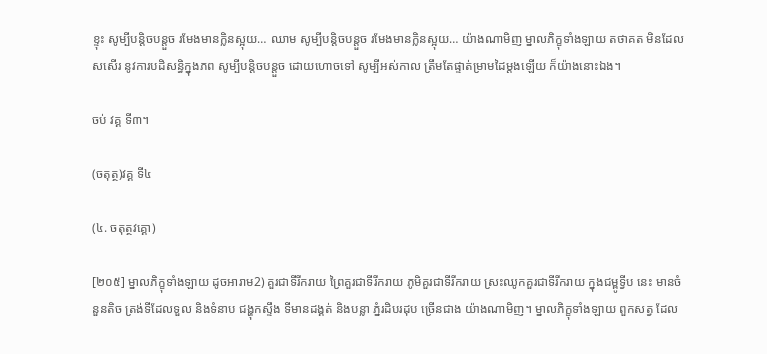ខ្ទុះ សូម្បីបន្តិចបន្តួច រមែងមានក្លិនស្អុយ… ឈាម សូម្បីបន្តិចបន្តួច រមែងមានក្លិនស្អុយ… យ៉ាងណាមិញ ម្នាលភិក្ខុទាំងឡាយ តថាគត មិនដែលសសើរ នូវការបដិសន្ធិក្នុងភព សូម្បីបន្តិចបន្តួច ដោយហោចទៅ សូម្បីអស់កាល ត្រឹមតែផ្ទាត់ម្រាមដៃម្តងឡើយ ក៏យ៉ាងនោះឯង។

ចប់ វគ្គ ទី៣។

(ចតុត្ថ)វគ្គ ទី៤

(៤. ចតុត្ថវគ្គោ)

[២០៥] ម្នាលភិក្ខុទាំងឡាយ ដូចអារាម2) គួរជាទីរីករាយ ព្រៃគួរជាទីរីករាយ ភូមិគួរជាទីរីករាយ ស្រះឈូកគួរជាទីរីករាយ ក្នុងជម្ពូទ្វីប នេះ មានចំនួនតិច ត្រង់ទីដែលទួល និងទំនាប ជង្ហុកស្ទឹង ទីមានដង្គត់ និងបន្លា ភ្នំរដិបរដុប ច្រើនជាង យ៉ាងណាមិញ។ ម្នាលភិក្ខុទាំងឡាយ ពួកសត្វ ដែល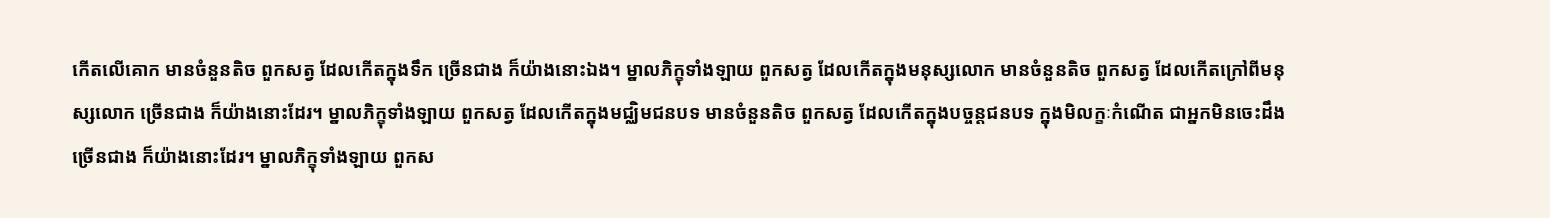កើតលើគោក មានចំនួនតិច ពួកសត្វ ដែលកើតក្នុងទឹក ច្រើនជាង ក៏យ៉ាងនោះឯង។ ម្នាលភិក្ខុទាំងឡាយ ពួកសត្វ ដែលកើតក្នុងមនុស្សលោក មានចំនួនតិច ពួកសត្វ ដែលកើតក្រៅពីមនុស្សលោក ច្រើនជាង ក៏យ៉ាងនោះដែរ។ ម្នាលភិក្ខុទាំងឡាយ ពួកសត្វ ដែលកើតក្នុងមជ្ឈិមជនបទ មានចំនួនតិច ពួកសត្វ ដែលកើតក្នុងបច្ចន្តជនបទ ក្នុងមិលក្ខៈកំណើត ជាអ្នកមិនចេះដឹង ច្រើនជាង ក៏យ៉ាងនោះដែរ។ ម្នាលភិក្ខុទាំងឡាយ ពួកស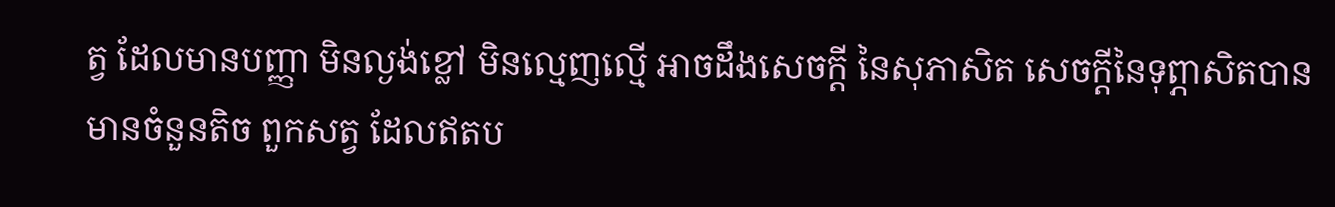ត្វ ដែលមានបញ្ញា មិនល្ងង់ខ្លៅ មិនល្មេញល្មើ អាចដឹងសេចក្តី នៃសុភាសិត សេចក្តីនៃទុព្ភាសិតបាន មានចំនួនតិច ពួកសត្វ ដែលឥតប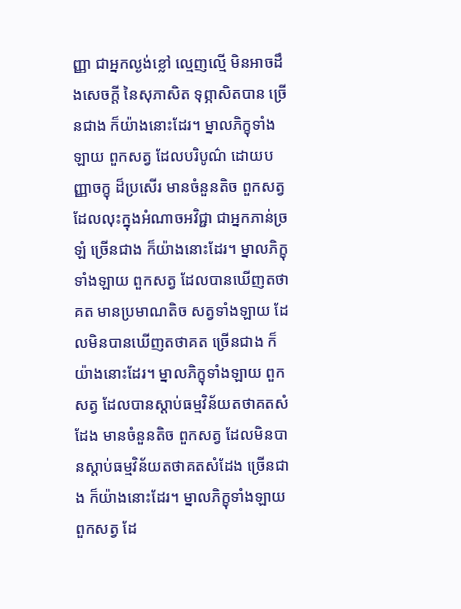ញ្ញា ជាអ្នកល្ងង់ខ្លៅ ល្មេញល្មើ មិនអាចដឹងសេចក្តី នៃសុភាសិត ទុព្ភាសិតបាន ច្រើនជាង ក៏យ៉ាងនោះដែរ។ ម្នាលភិក្ខុទាំងឡាយ ពួកសត្វ ដែលបរិបូណ៌ ដោយបញ្ញាចក្ខុ ដ៏ប្រសើរ មានចំនួនតិច ពួកសត្វ ដែលលុះក្នុងអំណាចអវិជ្ជា ជាអ្នកភាន់ច្រឡំ ច្រើនជាង ក៏យ៉ាងនោះដែរ។ ម្នាលភិក្ខុទាំងឡាយ ពួកសត្វ ដែលបានឃើញតថាគត មានប្រមាណតិច សត្វទាំងឡាយ ដែលមិនបានឃើញតថាគត ច្រើនជាង ក៏យ៉ាងនោះដែរ។ ម្នាលភិក្ខុទាំងឡាយ ពួកសត្វ ដែលបានស្តាប់ធម្មវិន័យតថាគតសំដែង មានចំនួនតិច ពួកសត្វ ដែលមិនបានស្តាប់ធម្មវិន័យតថាគតសំដែង ច្រើនជាង ក៏យ៉ាងនោះដែរ។ ម្នាលភិក្ខុទាំងឡាយ ពួកសត្វ ដែ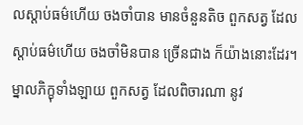លស្តាប់ធម៌ហើយ ចងចាំបាន មានចំនួនតិច ពួកសត្វ ដែលស្តាប់ធម៌ហើយ ចងចាំមិនបាន ច្រើនជាង ក៏យ៉ាងនោះដែរ។ ម្នាលភិក្ខុទាំងឡាយ ពួកសត្វ ដែលពិចារណា នូវ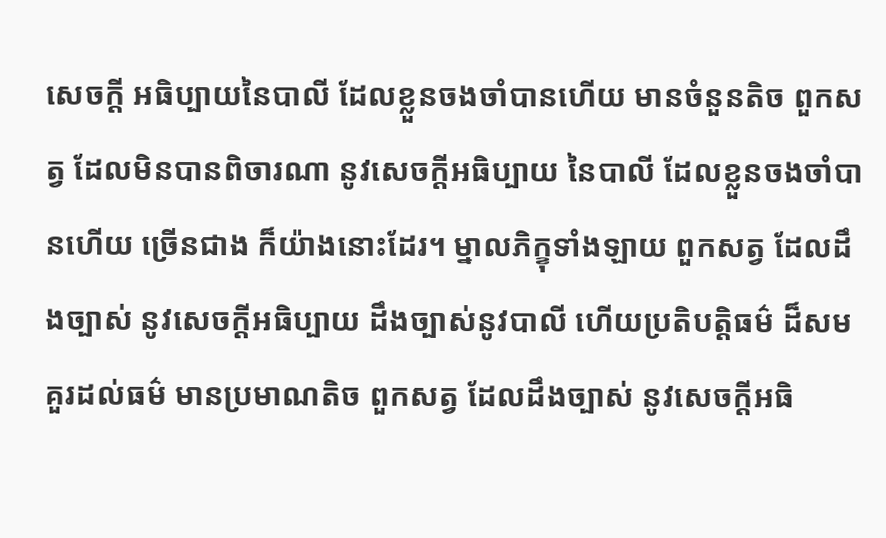សេចក្តី អធិប្បាយនៃបាលី ដែលខ្លួនចងចាំបានហើយ មានចំនួនតិច ពួកសត្វ ដែលមិនបានពិចារណា នូវសេចក្តីអធិប្បាយ នៃបាលី ដែលខ្លួនចងចាំបានហើយ ច្រើនជាង ក៏យ៉ាងនោះដែរ។ ម្នាលភិក្ខុទាំងឡាយ ពួកសត្វ ដែលដឹងច្បាស់ នូវសេចក្តីអធិប្បាយ ដឹងច្បាស់នូវបាលី ហើយប្រតិបតិ្តធម៌ ដ៏សមគួរដល់ធម៌ មានប្រមាណតិច ពួកសត្វ ដែលដឹងច្បាស់ នូវសេចក្តីអធិ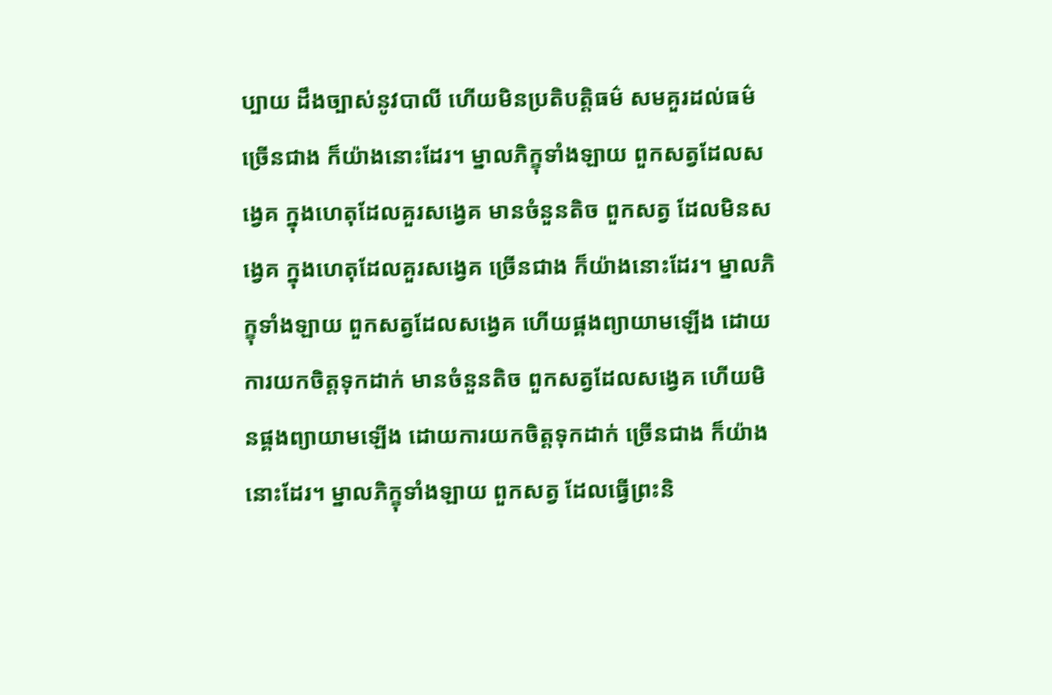ប្បាយ ដឹងច្បាស់នូវបាលី ហើយមិនប្រតិបតិ្តធម៌ សមគួរដល់ធម៌ ច្រើនជាង ក៏យ៉ាងនោះដែរ។ ម្នាលភិក្ខុទាំងឡាយ ពួកសត្វដែលសង្វេគ ក្នុងហេតុដែលគួរសង្វេគ មានចំនួនតិច ពួកសត្វ ដែលមិនសង្វេគ ក្នុងហេតុដែលគួរសង្វេគ ច្រើនជាង ក៏យ៉ាងនោះដែរ។ ម្នាលភិក្ខុទាំងឡាយ ពួកសត្វដែលសង្វេគ ហើយផ្គងព្យាយាមឡើង ដោយការយកចិត្តទុកដាក់ មានចំនួនតិច ពួកសត្វដែលសង្វេគ ហើយមិនផ្គងព្យាយាមឡើង ដោយការយកចិត្តទុកដាក់ ច្រើនជាង ក៏យ៉ាងនោះដែរ។ ម្នាលភិក្ខុទាំងឡាយ ពួកសត្វ ដែលធ្វើព្រះនិ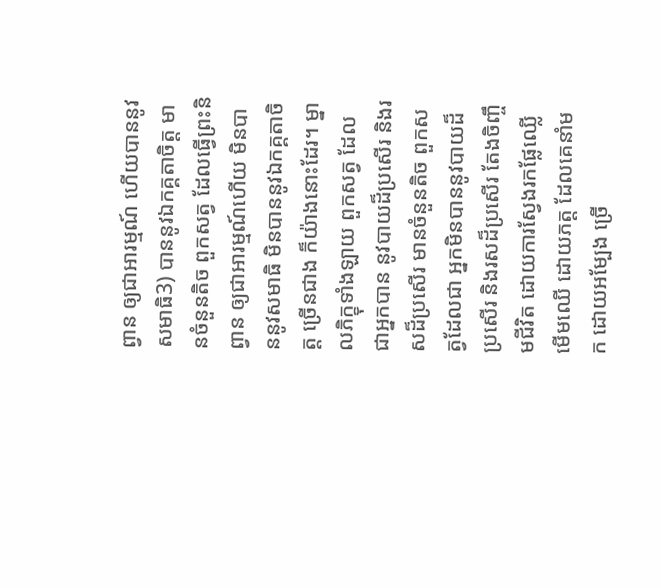ព្វាន ឲ្យជាអារម្មណ៍ ហើយបាននូវសមាធិ3) បាននូវឯកគ្គតាចិត្ត មានចំនួនតិច ពួកសត្វ ដែលធ្វើព្រះនិព្វាន ឲ្យជាអារម្មណ៍ហើយ មិនបាននូវសមាធិ មិនបាននូវឯកគ្គតាចិត្ត ច្រើនជាង ក៏យ៉ាងនោះដែរ។ ម្នាលភិក្ខុទាំងឡាយ ពួកសត្វ ដែលជាអ្នកបាន នូវបាយដ៏ប្រសើរ និងរសដ៏ប្រសើរ មានចំនួនតិច ពួកសត្វដែលជា អ្នកមិនបាននូវបាយដ៏ប្រសើរ និងរសដ៏ប្រសើរ តែងចិញ្ចឹមជីវិត ដោយការស្វែងរកផ្លែឈ្លើ មើមឈើ ដោយភត្ត ដែលគេនាំមក ដោយអម្បែង ច្រើ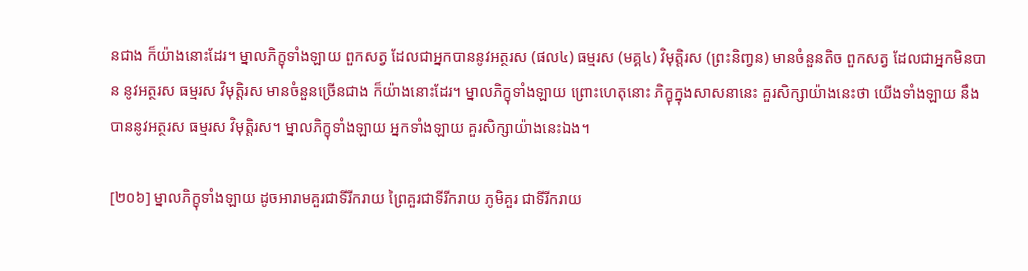នជាង ក៏យ៉ាងនោះដែរ។ ម្នាលភិក្ខុទាំងឡាយ ពួកសត្វ ដែលជាអ្នកបាននូវអត្ថរស (ផល៤) ធម្មរស (មគ្គ៤) វិមុត្តិរស (ព្រះនិពា្វន) មានចំនួនតិច ពួកសត្វ ដែលជាអ្នកមិនបាន នូវអត្ថរស ធម្មរស វិមុត្តិរស មានចំនួនច្រើនជាង ក៏យ៉ាងនោះដែរ។ ម្នាលភិក្ខុទាំងឡាយ ព្រោះហេតុនោះ ភិក្ខុក្នុងសាសនានេះ គួរសិក្សាយ៉ាងនេះថា យើងទាំងឡាយ នឹងបាននូវអត្ថរស ធម្មរស វិមុត្តិរស។ ម្នាលភិក្ខុទាំងឡាយ អ្នកទាំងឡាយ គួរសិក្សាយ៉ាងនេះឯង។

[២០៦] ម្នាលភិក្ខុទាំងឡាយ ដូចអារាមគួរជាទីរីករាយ ព្រៃគួរជាទីរីករាយ ភូមិគួរ ជាទីរីករាយ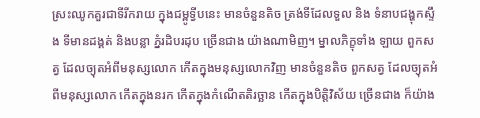ស្រះឈូកគួរជាទីរីករាយ ក្នុងជម្ពូទ្វីបនេះ មានចំនួនតិច ត្រង់ទីដែលទួល និង ទំនាបជង្ហុកស្ទឹង ទីមានដង្គត់ និងបន្លា ភ្នំរដិបរដុប ច្រើនជាង យ៉ាងណាមិញ។ ម្នាលភិក្ខុទាំង ឡាយ ពួកសត្វ ដែលច្យុតអំពីមនុស្សលោក កើតក្នុងមនុស្សលោកវិញ មានចំនួនតិច ពួកសត្វ ដែលច្យុតអំពីមនុស្សលោក កើតក្នុងនរក កើតក្នុងកំណើតតិរច្ឆាន កើតក្នុងបិត្តិវិស័យ ច្រើនជាង ក៏យ៉ាង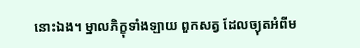នោះឯង។ ម្នាលភិក្ខុទាំងឡាយ ពួកសត្វ ដែលច្យុតអំពីម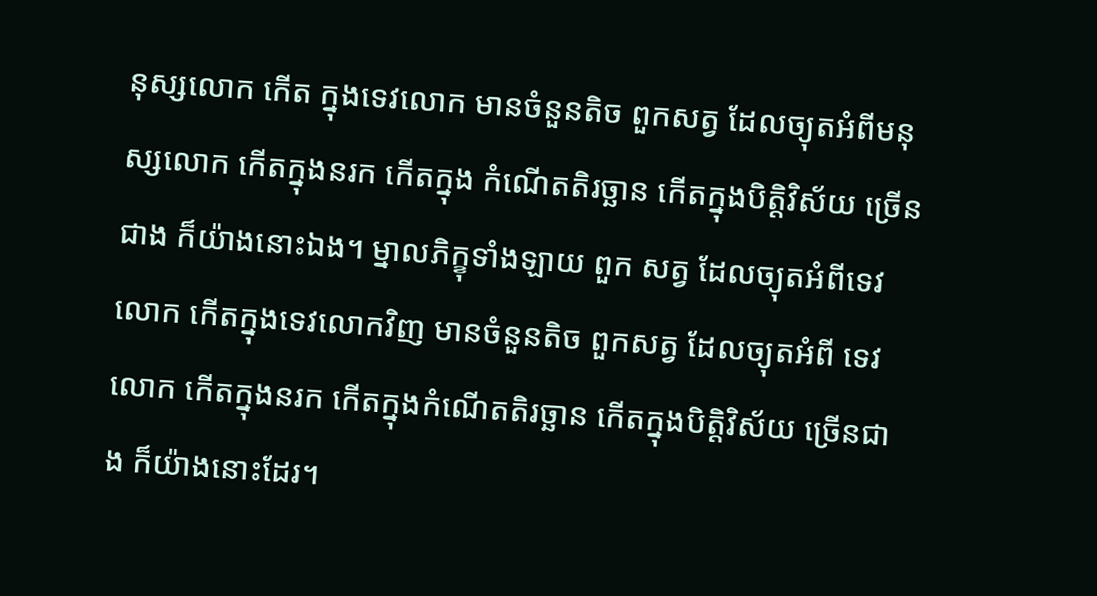នុស្សលោក កើត ក្នុងទេវលោក មានចំនួនតិច ពួកសត្វ ដែលច្យុតអំពីមនុស្សលោក កើតក្នុងនរក កើតក្នុង កំណើតតិរច្ឆាន កើតក្នុងបិត្តិវិស័យ ច្រើនជាង ក៏យ៉ាងនោះឯង។ ម្នាលភិក្ខុទាំងឡាយ ពួក សត្វ ដែលច្យុតអំពីទេវលោក កើតក្នុងទេវលោកវិញ មានចំនួនតិច ពួកសត្វ ដែលច្យុតអំពី ទេវលោក កើតក្នុងនរក កើតក្នុងកំណើតតិរច្ឆាន កើតក្នុងបិត្តិវិស័យ ច្រើនជាង ក៏យ៉ាងនោះដែរ។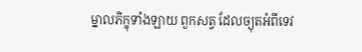ម្នាលភិក្ខុទាំងឡាយ ពួកសត្វ ដែលច្យុតអំពីទេវ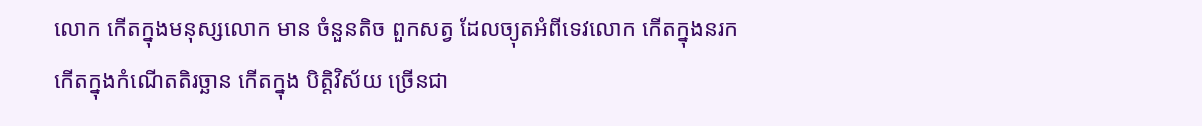លោក កើតក្នុងមនុស្សលោក មាន ចំនួនតិច ពួកសត្វ ដែលច្យុតអំពីទេវលោក កើតក្នុងនរក កើតក្នុងកំណើតតិរច្ឆាន កើតក្នុង បិត្តិវិស័យ ច្រើនជា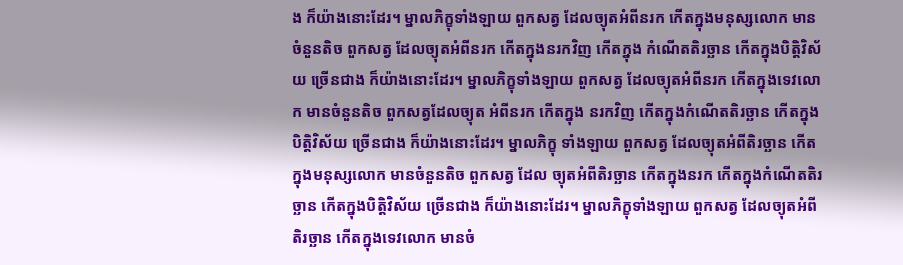ង ក៏យ៉ាងនោះដែរ។ ម្នាលភិក្ខុទាំងឡាយ ពួកសត្វ ដែលច្យុតអំពីនរក កើតក្នុងមនុស្សលោក មានចំនួនតិច ពួកសត្វ ដែលច្យុតអំពីនរក កើតក្នុងនរកវិញ កើតក្នុង កំណើតតិរច្ឆាន កើតក្នុងបិត្តិវិស័យ ច្រើនជាង ក៏យ៉ាងនោះដែរ។ ម្នាលភិក្ខុទាំងឡាយ ពួកសត្វ ដែលច្យុតអំពីនរក កើតក្នុងទេវលោក មានចំនួនតិច ពួកសត្វដែលច្យុត អំពីនរក កើតក្នុង នរកវិញ កើតក្នុងកំណើតតិរច្ឆាន កើតក្នុងបិត្តិវិស័យ ច្រើនជាង ក៏យ៉ាងនោះដែរ។ ម្នាលភិក្ខុ ទាំងឡាយ ពួកសត្វ ដែលច្យុតអំពីតិរច្ឆាន កើតក្នុងមនុស្សលោក មានចំនួនតិច ពួកសត្វ ដែល ច្យុតអំពីតិរច្ឆាន កើតក្នុងនរក កើតក្នុងកំណើតតិរច្ឆាន កើតក្នុងបិត្តិវិស័យ ច្រើនជាង ក៏យ៉ាងនោះដែរ។ ម្នាលភិក្ខុទាំងឡាយ ពួកសត្វ ដែលច្យុតអំពីតិរច្ឆាន កើតក្នុងទេវលោក មានចំ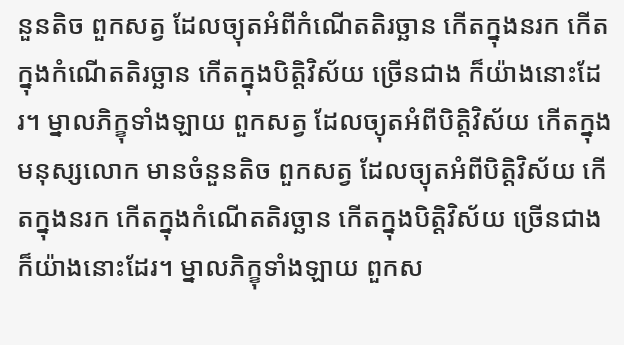នួនតិច ពួកសត្វ ដែលច្យុតអំពីកំណើតតិរច្ឆាន កើតក្នុងនរក កើតក្នុងកំណើតតិរច្ឆាន កើតក្នុងបិត្តិវិស័យ ច្រើនជាង ក៏យ៉ាងនោះដែរ។ ម្នាលភិក្ខុទាំងឡាយ ពួកសត្វ ដែលច្យុតអំពីបិត្តិវិស័យ កើតក្នុងមនុស្សលោក មានចំនួនតិច ពួកសត្វ ដែលច្យុតអំពីបិត្តិវិស័យ កើតក្នុងនរក កើតក្នុងកំណើតតិរច្ឆាន កើតក្នុងបិត្តិវិស័យ ច្រើនជាង ក៏យ៉ាងនោះដែរ។ ម្នាលភិក្ខុទាំងឡាយ ពួកស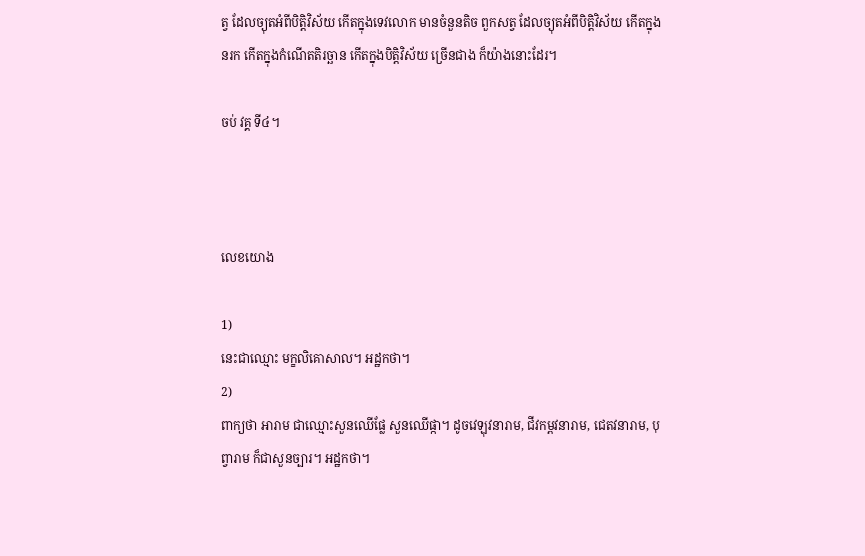ត្វ ដែលច្យុតអំពីបិត្តិវិស័យ កើតក្នុងទេវលោក មានចំនួនតិច ពួកសត្វ ដែលច្យុតអំពីបិត្តិវិស័យ កើតក្នុងនរក កើតក្នុងកំណើតតិរច្ឆាន កើតក្នុងបិត្តិវិស័យ ច្រើនជាង ក៏យ៉ាងនោះដែរ។

ចប់ វគ្គ ទី៤។



លេខយោង

1)
នេះជាឈ្មោះ មក្ខលិគោសាល។ អដ្ឋកថា។
2)
ពាក្យថា អារាម ជាឈ្មោះសួនឈើផ្លែ សួនឈើផ្កា។ ដូចវេឡុវនារាម, ជីវកម្ពវនារាម, ជេតវនារាម, បុព្វារាម ក៏ជាសួនច្បារ។ អដ្ឋកថា។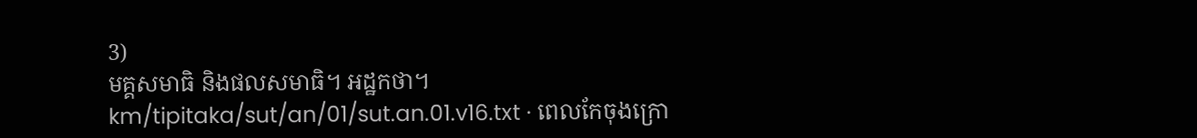3)
មគ្គសមាធិ និងផលសមាធិ។ អដ្ឋកថា។
km/tipitaka/sut/an/01/sut.an.01.v16.txt · ពេលកែចុងក្រោ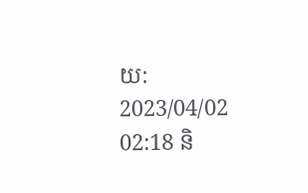យ: 2023/04/02 02:18 និ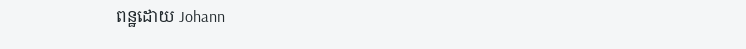ពន្ឋដោយ Johann